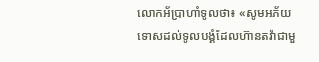លោកអ័ប្រាហាំទូលថា៖ «សូមអភ័យទោសដល់ទូលបង្គំដែលហ៊ានតវ៉ាជាមួ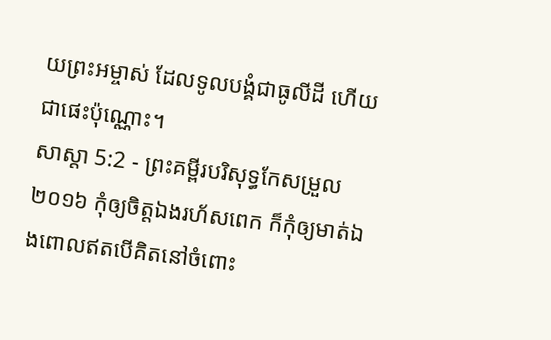យព្រះអម្ចាស់ ដែលទូលបង្គំជាធូលីដី ហើយជាផេះប៉ុណ្ណោះ។
សាស្តា 5:2 - ព្រះគម្ពីរបរិសុទ្ធកែសម្រួល ២០១៦ កុំឲ្យចិត្តឯងរហ័សពេក ក៏កុំឲ្យមាត់ឯងពោលឥតបើគិតនៅចំពោះ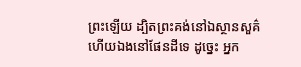ព្រះឡើយ ដ្បិតព្រះគង់នៅឯស្ថានសួគ៌ ហើយឯងនៅផែនដីទេ ដូច្នេះ អ្នក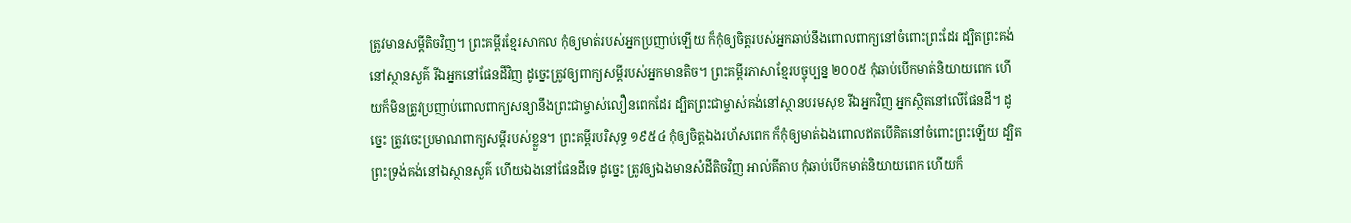ត្រូវមានសម្ដីតិចវិញ។ ព្រះគម្ពីរខ្មែរសាកល កុំឲ្យមាត់របស់អ្នកប្រញាប់ឡើយ ក៏កុំឲ្យចិត្តរបស់អ្នកឆាប់នឹងពោលពាក្យនៅចំពោះព្រះដែរ ដ្បិតព្រះគង់នៅស្ថានសួគ៌ រីឯអ្នកនៅផែនដីវិញ ដូច្នេះត្រូវឲ្យពាក្យសម្ដីរបស់អ្នកមានតិច។ ព្រះគម្ពីរភាសាខ្មែរបច្ចុប្បន្ន ២០០៥ កុំឆាប់បើកមាត់និយាយពេក ហើយក៏មិនត្រូវប្រញាប់ពោលពាក្យសន្យានឹងព្រះជាម្ចាស់លឿនពេកដែរ ដ្បិតព្រះជាម្ចាស់គង់នៅស្ថានបរមសុខ រីឯអ្នកវិញ អ្នកស្ថិតនៅលើផែនដី។ ដូច្នេះ ត្រូវចេះប្រមាណពាក្យសម្ដីរបស់ខ្លួន។ ព្រះគម្ពីរបរិសុទ្ធ ១៩៥៤ កុំឲ្យចិត្តឯងរហ័សពេក ក៏កុំឲ្យមាត់ឯងពោលឥតបើគិតនៅចំពោះព្រះឡើយ ដ្បិតព្រះទ្រង់គង់នៅឯស្ថានសួគ៌ ហើយឯងនៅផែនដីទេ ដូច្នេះ ត្រូវឲ្យឯងមានសំដីតិចវិញ អាល់គីតាប កុំឆាប់បើកមាត់និយាយពេក ហើយក៏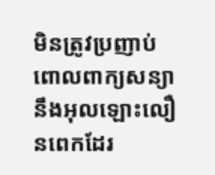មិនត្រូវប្រញាប់ពោលពាក្យសន្យានឹងអុលឡោះលឿនពេកដែរ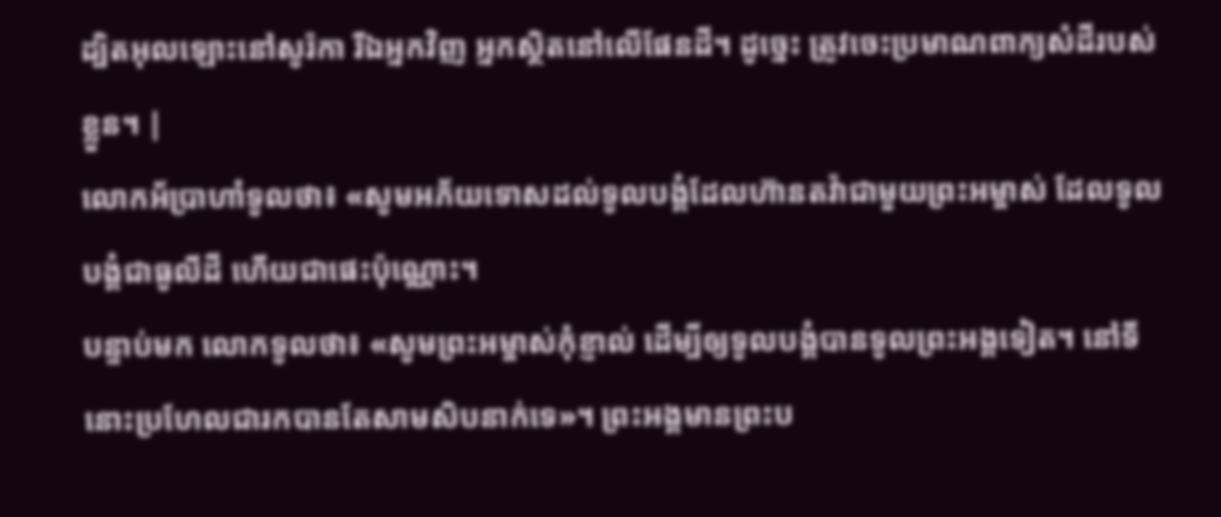ដ្បិតអុលឡោះនៅសូរ៉កា រីឯអ្នកវិញ អ្នកស្ថិតនៅលើផែនដី។ ដូច្នេះ ត្រូវចេះប្រមាណពាក្យសំដីរបស់ខ្លួន។ |
លោកអ័ប្រាហាំទូលថា៖ «សូមអភ័យទោសដល់ទូលបង្គំដែលហ៊ានតវ៉ាជាមួយព្រះអម្ចាស់ ដែលទូលបង្គំជាធូលីដី ហើយជាផេះប៉ុណ្ណោះ។
បន្ទាប់មក លោកទូលថា៖ «សូមព្រះអម្ចាស់កុំខ្ញាល់ ដើម្បីឲ្យទូលបង្គំបានទូលព្រះអង្គទៀត។ នៅទីនោះប្រហែលជារកបានតែសាមសិបនាក់ទេ»។ ព្រះអង្គមានព្រះប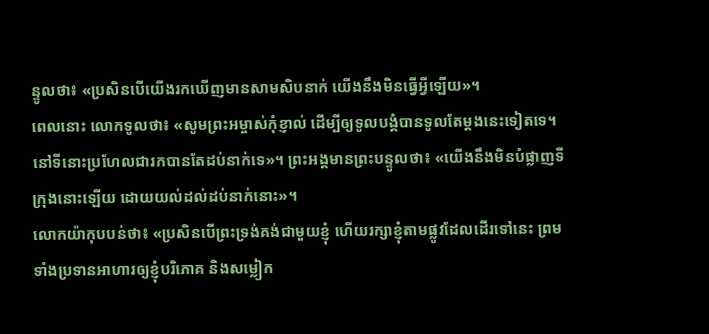ន្ទូលថា៖ «ប្រសិនបើយើងរកឃើញមានសាមសិបនាក់ យើងនឹងមិនធ្វើអ្វីឡើយ»។
ពេលនោះ លោកទូលថា៖ «សូមព្រះអម្ចាស់កុំខ្ញាល់ ដើម្បីឲ្យទូលបង្គំបានទូលតែម្តងនេះទៀតទេ។ នៅទីនោះប្រហែលជារកបានតែដប់នាក់ទេ»។ ព្រះអង្គមានព្រះបន្ទូលថា៖ «យើងនឹងមិនបំផ្លាញទីក្រុងនោះឡើយ ដោយយល់ដល់ដប់នាក់នោះ»។
លោកយ៉ាកុបបន់ថា៖ «ប្រសិនបើព្រះទ្រង់គង់ជាមួយខ្ញុំ ហើយរក្សាខ្ញុំតាមផ្លូវដែលដើរទៅនេះ ព្រមទាំងប្រទានអាហារឲ្យខ្ញុំបរិភោគ និងសម្លៀក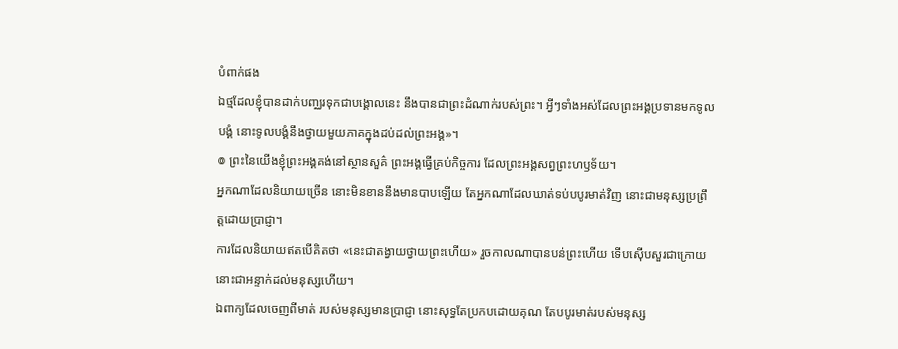បំពាក់ផង
ឯថ្មដែលខ្ញុំបានដាក់បញ្ឈរទុកជាបង្គោលនេះ នឹងបានជាព្រះដំណាក់របស់ព្រះ។ អ្វីៗទាំងអស់ដែលព្រះអង្គប្រទានមកទូលបង្គំ នោះទូលបង្គំនឹងថ្វាយមួយភាគក្នុងដប់ដល់ព្រះអង្គ»។
៙ ព្រះនៃយើងខ្ញុំព្រះអង្គគង់នៅស្ថានសួគ៌ ព្រះអង្គធ្វើគ្រប់កិច្ចការ ដែលព្រះអង្គសព្វព្រះហឫទ័យ។
អ្នកណាដែលនិយាយច្រើន នោះមិនខាននឹងមានបាបឡើយ តែអ្នកណាដែលឃាត់ទប់បបូរមាត់វិញ នោះជាមនុស្សប្រព្រឹត្តដោយប្រាជ្ញា។
ការដែលនិយាយឥតបើគិតថា «នេះជាតង្វាយថ្វាយព្រះហើយ» រួចកាលណាបានបន់ព្រះហើយ ទើបស៊ើបសួរជាក្រោយ នោះជាអន្ទាក់ដល់មនុស្សហើយ។
ឯពាក្យដែលចេញពីមាត់ របស់មនុស្សមានប្រាជ្ញា នោះសុទ្ធតែប្រកបដោយគុណ តែបបូរមាត់របស់មនុស្ស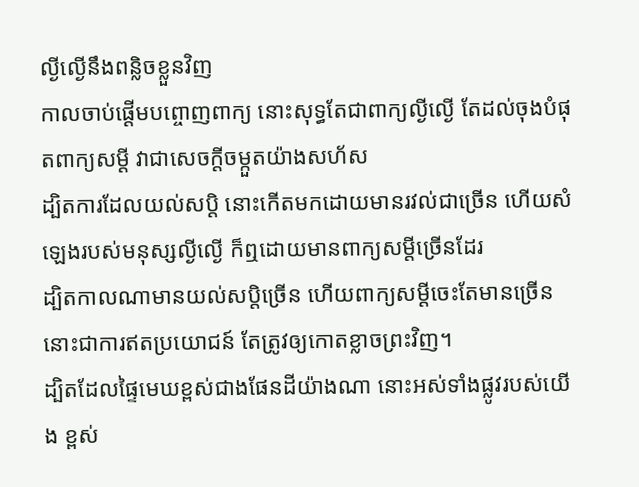ល្ងីល្ងើនឹងពន្លិចខ្លួនវិញ
កាលចាប់ផ្តើមបព្ចោញពាក្យ នោះសុទ្ធតែជាពាក្យល្ងីល្ងើ តែដល់ចុងបំផុតពាក្យសម្ដី វាជាសេចក្ដីចម្កួតយ៉ាងសហ័ស
ដ្បិតការដែលយល់សប្តិ នោះកើតមកដោយមានរវល់ជាច្រើន ហើយសំឡេងរបស់មនុស្សល្ងីល្ងើ ក៏ឮដោយមានពាក្យសម្ដីច្រើនដែរ
ដ្បិតកាលណាមានយល់សប្តិច្រើន ហើយពាក្យសម្ដីចេះតែមានច្រើន នោះជាការឥតប្រយោជន៍ តែត្រូវឲ្យកោតខ្លាចព្រះវិញ។
ដ្បិតដែលផ្ទៃមេឃខ្ពស់ជាងផែនដីយ៉ាងណា នោះអស់ទាំងផ្លូវរបស់យើង ខ្ពស់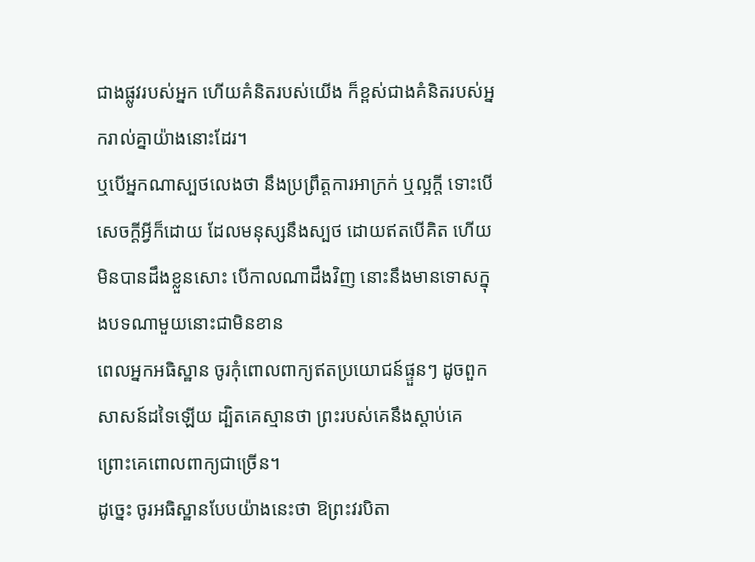ជាងផ្លូវរបស់អ្នក ហើយគំនិតរបស់យើង ក៏ខ្ពស់ជាងគំនិតរបស់អ្នករាល់គ្នាយ៉ាងនោះដែរ។
ឬបើអ្នកណាស្បថលេងថា នឹងប្រព្រឹត្តការអាក្រក់ ឬល្អក្តី ទោះបើសេចក្ដីអ្វីក៏ដោយ ដែលមនុស្សនឹងស្បថ ដោយឥតបើគិត ហើយមិនបានដឹងខ្លួនសោះ បើកាលណាដឹងវិញ នោះនឹងមានទោសក្នុងបទណាមួយនោះជាមិនខាន
ពេលអ្នកអធិស្ឋាន ចូរកុំពោលពាក្យឥតប្រយោជន៍ផ្ទួនៗ ដូចពួកសាសន៍ដទៃឡើយ ដ្បិតគេស្មានថា ព្រះរបស់គេនឹងស្តាប់គេ ព្រោះគេពោលពាក្យជាច្រើន។
ដូច្នេះ ចូរអធិស្ឋានបែបយ៉ាងនេះថា ឱព្រះវរបិតា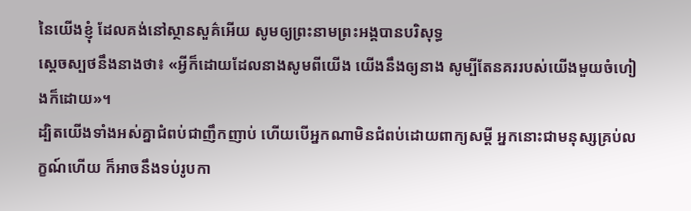នៃយើងខ្ញុំ ដែលគង់នៅស្ថានសួគ៌អើយ សូមឲ្យព្រះនាមព្រះអង្គបានបរិសុទ្ធ
ស្ដេចស្បថនឹងនាងថា៖ «អ្វីក៏ដោយដែលនាងសូមពីយើង យើងនឹងឲ្យនាង សូម្បីតែនគររបស់យើងមួយចំហៀងក៏ដោយ»។
ដ្បិតយើងទាំងអស់គ្នាជំពប់ជាញឹកញាប់ ហើយបើអ្នកណាមិនជំពប់ដោយពាក្យសម្ដី អ្នកនោះជាមនុស្សគ្រប់លក្ខណ៍ហើយ ក៏អាចនឹងទប់រូបកា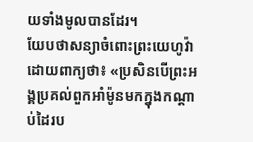យទាំងមូលបានដែរ។
យែបថាសន្យាចំពោះព្រះយេហូវ៉ា ដោយពាក្យថា៖ «ប្រសិនបើព្រះអង្គប្រគល់ពួកអាំម៉ូនមកក្នុងកណ្ដាប់ដៃរប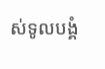ស់ទូលបង្គំ